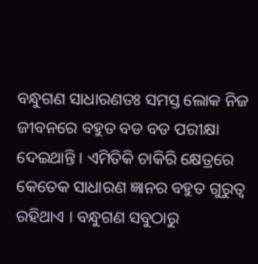ବନ୍ଧୁଗଣ ସାଧାରଣତଃ ସମସ୍ତ ଲୋକ ନିଜ ଜୀବନରେ ବହୁତ ବଡ ବଡ ପରୀକ୍ଷା ଦେଇଥାନ୍ତି । ଏମିତିକି ଚାକିରି କ୍ଷେତ୍ରରେ କେତେକ ସାଧାରଣ ଜ୍ଞାନର ବହୁତ ଗୁରୁତ୍ଵ ରହିଥାଏ । ବନ୍ଧୁଗଣ ସବୁଠାରୁ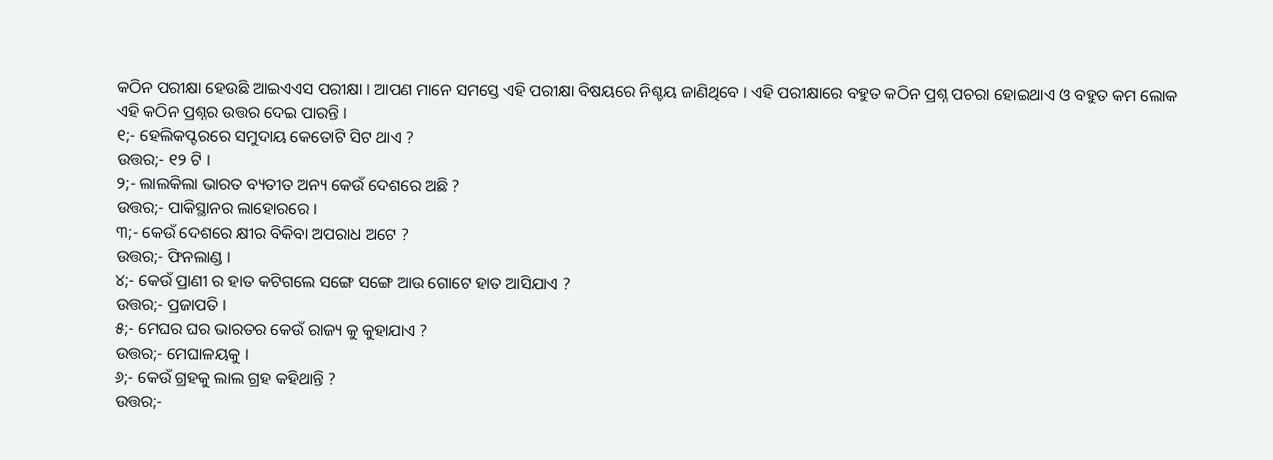କଠିନ ପରୀକ୍ଷା ହେଉଛି ଆଇଏଏସ ପରୀକ୍ଷା । ଆପଣ ମାନେ ସମସ୍ତେ ଏହି ପରୀକ୍ଷା ବିଷୟରେ ନିଶ୍ଚୟ ଜାଣିଥିବେ । ଏହି ପରୀକ୍ଷାରେ ବହୁତ କଠିନ ପ୍ରଶ୍ନ ପଚରା ହୋଇଥାଏ ଓ ବହୁତ କମ ଲୋକ ଏହି କଠିନ ପ୍ରଶ୍ନର ଉତ୍ତର ଦେଇ ପାରନ୍ତି ।
୧;- ହେଲିକପ୍ଟରରେ ସମୁଦାୟ କେତୋଟି ସିଟ ଥାଏ ?
ଉତ୍ତର;- ୧୨ ଟି ।
୨;- ଲାଲକିଲା ଭାରତ ବ୍ୟତୀତ ଅନ୍ୟ କେଉଁ ଦେଶରେ ଅଛି ?
ଉତ୍ତର;- ପାକିସ୍ଥାନର ଲାହୋରରେ ।
୩;- କେଉଁ ଦେଶରେ କ୍ଷୀର ବିକିବା ଅପରାଧ ଅଟେ ?
ଉତ୍ତର;- ଫିନଲାଣ୍ଡ ।
୪;- କେଉଁ ପ୍ରାଣୀ ର ହାତ କଟିଗଲେ ସଙ୍ଗେ ସଙ୍ଗେ ଆଉ ଗୋଟେ ହାତ ଆସିଯାଏ ?
ଉତ୍ତର;- ପ୍ରଜାପତି ।
୫;- ମେଘର ଘର ଭାରତର କେଉଁ ରାଜ୍ୟ କୁ କୁହାଯାଏ ?
ଉତ୍ତର;- ମେଘାଳୟକୁ ।
୬;- କେଉଁ ଗ୍ରହକୁ ଲାଲ ଗ୍ରହ କହିଥାନ୍ତି ?
ଉତ୍ତର;-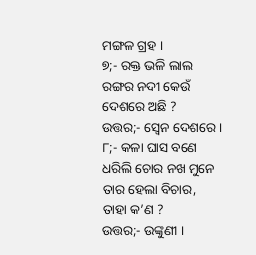ମଙ୍ଗଳ ଗ୍ରହ ।
୭;- ରକ୍ତ ଭଳି ଲାଲ ରଙ୍ଗର ନଦୀ କେଉଁ ଦେଶରେ ଅଛି ?
ଉତ୍ତର;- ସ୍ଵେନ ଦେଶରେ ।
୮;- କଳା ଘାସ ବଣେ ଧରିଲି ଚୋର ନଖ ମୁନେ ତାର ହେଲା ବିଚାର, ତାହା କ’ଣ ?
ଉତ୍ତର;- ଉଙ୍କୁଣୀ ।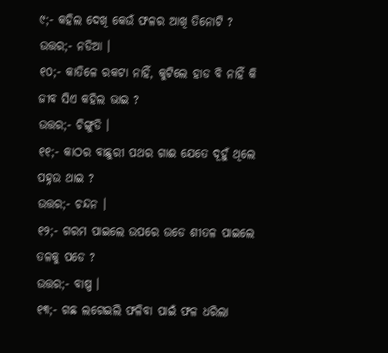୯;- କହିଲ ଦେଖି କେଉଁ ଫଳର ଆଖି ତିନୋଟି ?
ଉତ୍ତର;- ନଡିଆ ।
୧୦;- କାତିଳେ ରକଟା ନାହିଁ, କୁଟିଲେ ହାଡ ବି ନାହିଁ କି ଜୀବ ସିଏ କହିଲ ଭାଇ ?
ଉତ୍ତର;- ଚିଙ୍ଗୁଡି ।
୧୧;- କାଠର ବାଛୁରୀ ପଥର ଗାଈ ଯେତେ ଦୂହୁଁ ଥିଲେ ପହ୍ନଉ ଥାଇ ?
ଉତ୍ତର;- ଚନ୍ଦନ ।
୧୨;- ଗରମ ପାଇଲେ ଉପରେ ଉଡେ ଶୀତଳ ପାଇଲେ ତଳକୁ ପଡେ ?
ଉତ୍ତର;- ବାଷ୍ପ ।
୧୩;- ଗଛ ଲଗେଇଲି ଫଳିବା ପାଇଁ ଫଳ ଧରିଲା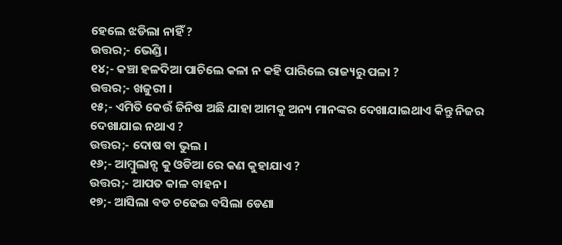ହେଲେ ଝଡିଲା ନାହିଁ ?
ଉତ୍ତର;- ଭେଣ୍ଡି ।
୧୪;- କଞ୍ଚା ହଳଦିଆ ପାଚିଲେ କଳା ନ କହି ପାରିଲେ ରାଜ୍ୟରୁ ପଳା ?
ଉତ୍ତର;- ଖଜୁରୀ ।
୧୫;- ଏମିତି କେଉଁ ଜିନିଷ ଅଛି ଯାହା ଆମକୁ ଅନ୍ୟ ମାନଙ୍କର ଦେଖାଯାଇଥାଏ କିନ୍ତୁ ନିଜର ଦେଖାଯାଇ ନଥାଏ ?
ଉତ୍ତର;- ଦୋଷ ବା ଭୁଲ ।
୧୬;- ଆମ୍ବୁଲାନ୍ସ କୁ ଓଡିଆ ରେ କଣ କୁହାଯାଏ ?
ଉତ୍ତର;- ଆପତ କାଳ ବାହନ ।
୧୭;- ଆସିଲା ବଡ ଚଢେଇ ବସିଲା ଡେଣା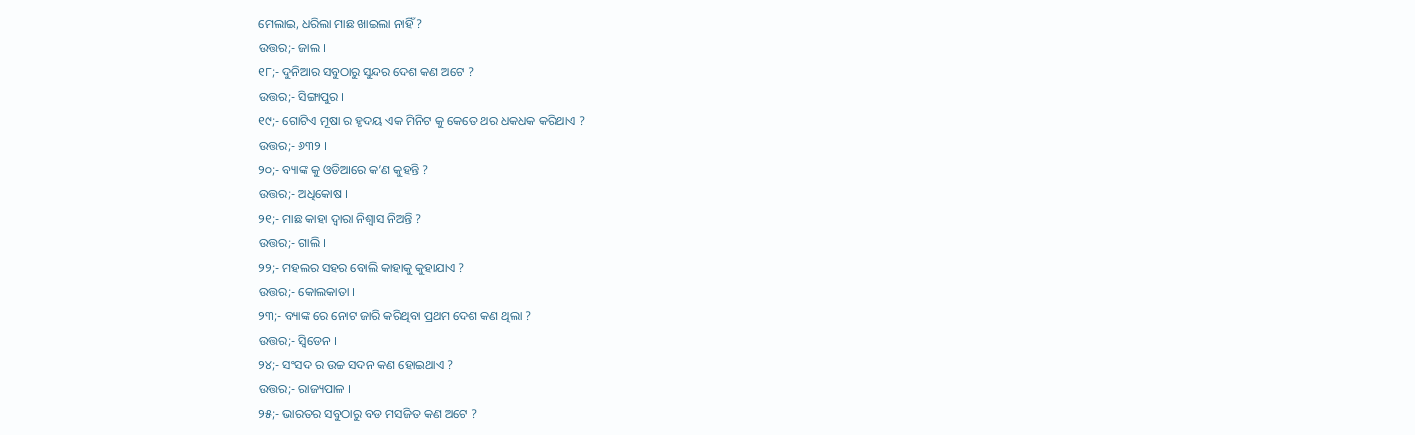ମେଲାଇ, ଧରିଲା ମାଛ ଖାଇଲା ନାହିଁ ?
ଉତ୍ତର;- ଜାଲ ।
୧୮;- ଦୁନିଆର ସବୁଠାରୁ ସୁନ୍ଦର ଦେଶ କଣ ଅଟେ ?
ଉତ୍ତର;- ସିଙ୍ଗାପୁର ।
୧୯;- ଗୋଟିଏ ମୂଷା ର ହୃଦୟ ଏକ ମିନିଟ କୁ କେତେ ଥର ଧକଧକ କରିଥାଏ ?
ଉତ୍ତର;- ୬୩୨ ।
୨୦;- ବ୍ୟାଙ୍କ କୁ ଓଡିଆରେ କ’ଣ କୁହନ୍ତି ?
ଉତ୍ତର;- ଅଧିକୋଷ ।
୨୧;- ମାଛ କାହା ଦ୍ଵାରା ନିଶ୍ଵାସ ନିଅନ୍ତି ?
ଉତ୍ତର;- ଗାଲି ।
୨୨;- ମହଲର ସହର ବୋଲି କାହାକୁ କୁହାଯାଏ ?
ଉତ୍ତର;- କୋଲକାତା ।
୨୩;- ବ୍ୟାଙ୍କ ରେ ନୋଟ ଜାରି କରିଥିବା ପ୍ରଥମ ଦେଶ କଣ ଥିଲା ?
ଉତ୍ତର;- ସ୍ଵିଡେନ ।
୨୪;- ସଂସଦ ର ଉଚ୍ଚ ସଦନ କଣ ହୋଇଥାଏ ?
ଉତ୍ତର;- ରାଜ୍ୟପାଳ ।
୨୫;- ଭାରତର ସବୁଠାରୁ ବଡ ମସଜିତ କଣ ଅଟେ ?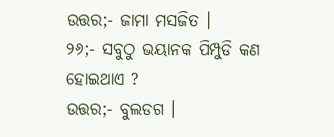ଉତ୍ତର;- ଜାମା ମସଜିତ ।
୨୬;- ସବୁଠୁ ଭୟାନକ ପିମ୍ପୁଡି କଣ ହୋଇଥାଏ ?
ଉତ୍ତର;- ବୁଲଡଗ ।